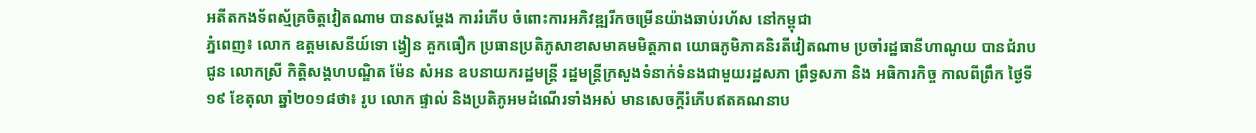អតីតកងទ័ពស្ម័គ្រចិត្តវៀតណាម បានសម្ដែង ការរំភើប ចំពោះការអភិវឌ្ឍរីកចម្រើនយ៉ាងឆាប់រហ័ស នៅកម្ពុជា
ភ្នំពេញ៖ លោក ឧត្តមសេនីយ៍ទោ ង្វៀន គួកធឿក ប្រធានប្រតិភូសាខាសមាគមមិត្តភាព យោធភូមិភាគនិរតីវៀតណាម ប្រចាំរដ្ឋធានីហាណូយ បានជំរាបជូន លោកស្រី កិត្តិសង្គហបណ្ឌិត ម៉ែន សំអន ឧបនាយករដ្ឋមន្ត្រី រដ្ឋមន្ត្រីក្រសួងទំនាក់ទំនងជាមួយរដ្ឋសភា ព្រឹទ្ធសភា និង អធិការកិច្ច កាលពីព្រឹក ថ្ងៃទី១៩ ខែតុលា ឆ្នាំ២០១៨ថា៖ រូប លោក ផ្ទាល់ និងប្រតិភូអមដំណើរទាំងអស់ មានសេចក្តីរំភើបឥតគណនាប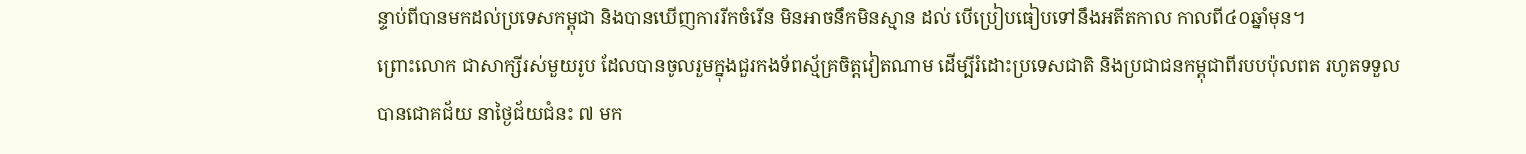ន្ទាប់ពីបានមកដល់ប្រទេសកម្ពុជា និងបានឃើញការរីកចំរើន មិនអាចនឹកមិនស្មាន ដល់ បើប្រៀបធៀបទៅនឹងអតីតកាល កាលពី៤០ឆ្នាំមុន។
ព្រោះលោក ជាសាក្សីរស់មួយរូប ដែលបានចូលរួមក្នុងជួរកងទ័ពស្ម័គ្រចិត្តវៀតណាម ដើម្បីរំដោះប្រទេសជាតិ និងប្រជាជនកម្ពុជាពីរបបប៉ុលពត រហូតទទួលបានជោគជ័យ នាថ្ងៃជ័យជំនះ ៧ មក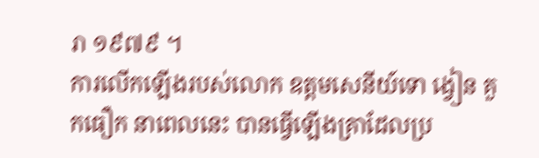រា ១៩៧៩ ។
ការលើកឡើងរបស់លោក ឧត្តមសេនីយ៍ទោ ង្វៀន គួកធឿក នាពេលនេះ បានធ្វើឡើងគ្រាដែលប្រ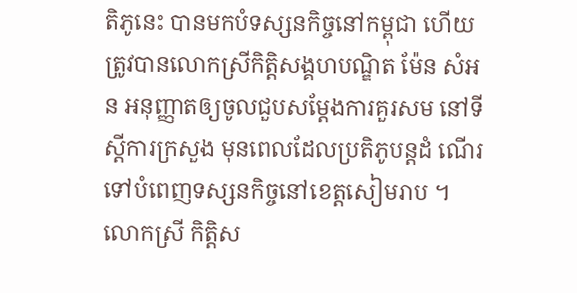តិភូនេះ បានមកបំទស្សនកិច្ចនៅកម្ពុជា ហើយត្រូវបានលោកស្រីកិត្តិសង្គហបណ្ឌិត ម៉ែន សំអន អនុញ្ញាតឲ្យចូលជួបសម្ដែងការគួរសម នៅទីស្តីការក្រសួង មុនពេលដែលប្រតិភូបន្តដំ ណើរទៅបំពេញទស្សនកិច្ចនៅខេត្តសៀមរាប ។
លោកស្រី កិត្តិស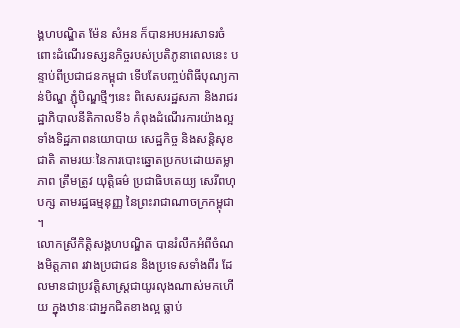ង្គហបណ្ឌិត ម៉ែន សំអន ក៏បានអបអរសាទរចំពោះដំណើរទស្សនកិច្ចរបស់ប្រតិភូនាពេលនេះ បន្ទាប់ពីប្រជាជនកម្ពុជា ទើបតែបញ្ចប់ពិធីបុណ្យកាន់បិណ្ឌ ភ្ជុំបិណ្ឌថ្មីៗនេះ ពិសេសរដ្ឋសភា និងរាជរដ្ឋាភិបាលនីតិកាលទី៦ កំពុងដំណើរការយ៉ាងល្អ ទាំងទិដ្ឋភាពនយោបាយ សេដ្ឋកិច្ច និងសន្តិសុខជាតិ តាមរយៈនៃការបោះឆ្នោតប្រកបដោយតម្លាភាព ត្រឹមត្រូវ យុត្តិធម៌ ប្រជាធិបតេយ្យ សេរីពហុបក្ស តាមរដ្ឋធម្មនុញ្ញ នៃព្រះរាជាណាចក្រកម្ពុជា ។
លោកស្រីកិត្តិសង្គហបណ្ឌិត បានរំលឹកអំពីចំណងមិត្តភាព រវាងប្រជាជន និងប្រទេសទាំងពីរ ដែលមានជាប្រវត្តិសាស្ត្រជាយូរលុងណាស់មកហើយ ក្នុងឋានៈជាអ្នកជិតខាងល្អ ធ្លាប់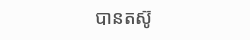បានតស៊ូ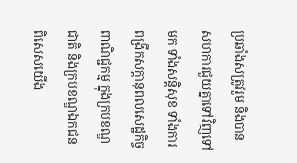ប្រឆាំងសត្រូវរួម និងបានសហការជួយគ្នាទៅវិញទៅមក ទាំងសន្តិសុខ ទាំងការពង្រីកសក្តានុពលសេដ្ឋកិច្ច ពាណិជ្ជកម្ម ក្នុងក្របខណ្ឌជាតិ និងក្របខណ្ឌឯកជន ពិសេសយើង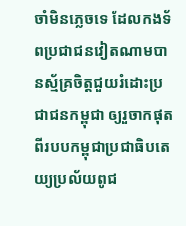ចាំមិនភ្លេចទេ ដែលកងទ័ពប្រជាជនវៀតណាមបានស្ម័គ្រចិត្តជួយរំដោះប្រជាជនកម្ពុជា ឲ្យរួចាកផុតពីរបបកម្ពុជាប្រជាធិបតេយ្យប្រល័យពូជ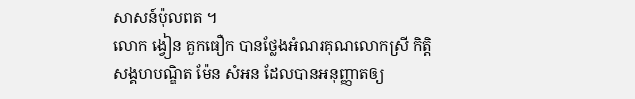សាសន៍ប៉ុលពត ។
លោក ង្វៀន គួកធឿក បានថ្លែងអំណរគុណលោកស្រី កិត្តិសង្គហបណ្ឌិត ម៉ែន សំអន ដែលបានអនុញ្ញាតឲ្យ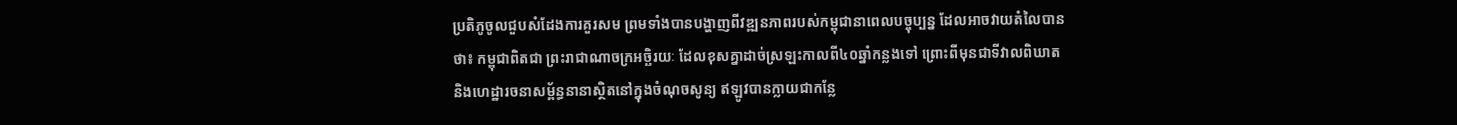ប្រតិភូចូលជួបសំដែងការគួរសម ព្រមទាំងបានបង្ហាញពីវឌ្ឍនភាពរបស់កម្ពុជានាពេលបច្ចុប្បន្ន ដែលអាចវាយតំលៃបាន ថា៖ កម្ពុជាពិតជា ព្រះរាជាណាចក្រអច្ឆិរយៈ ដែលខុសគ្នាដាច់ស្រឡះកាលពី៤០ឆ្នាំកន្លងទៅ ព្រោះពីមុនជាទីវាលពិឃាត និងហេដ្ឋារចនាសម្ព័ន្ធនានាស្ថិតនៅក្នុងចំណុចសូន្យ ឥឡូវបានក្លាយជាកន្លែ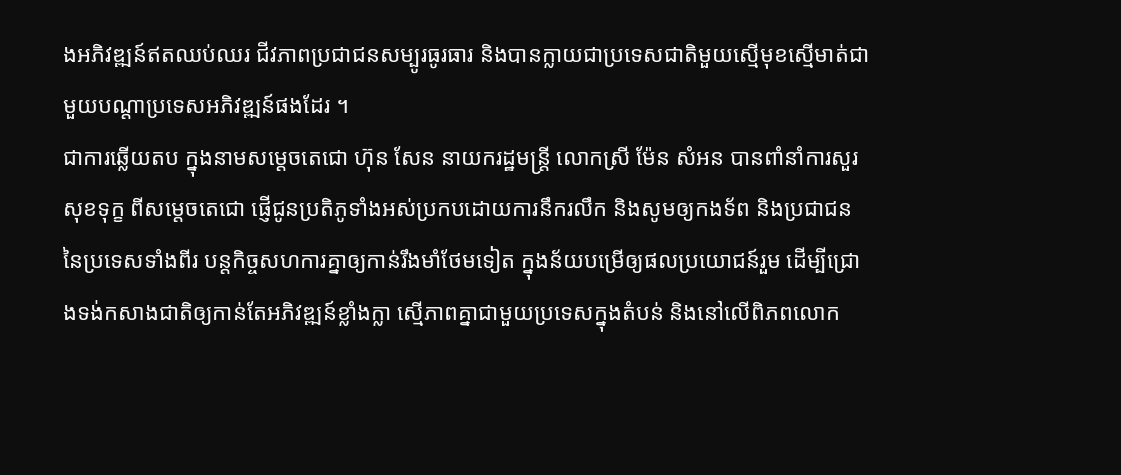ងអភិវឌ្ឍន៍ឥតឈប់ឈរ ជីវភាពប្រជាជនសម្បូរធូរធារ និងបានក្លាយជាប្រទេសជាតិមួយស្មើមុខស្មើមាត់ជាមួយបណ្តាប្រទេសអភិវឌ្ឍន៍ផងដែរ ។
ជាការឆ្លើយតប ក្នុងនាមសម្តេចតេជោ ហ៊ុន សែន នាយករដ្ឋមន្ត្រី លោកស្រី ម៉ែន សំអន បានពាំនាំការសួរសុខទុក្ខ ពីសម្តេចតេជោ ផ្ញើជូនប្រតិភូទាំងអស់ប្រកបដោយការនឹករលឹក និងសូមឲ្យកងទ័ព និងប្រជាជន នៃប្រទេសទាំងពីរ បន្តកិច្ចសហការគ្នាឲ្យកាន់រឹងមាំថែមទៀត ក្នុងន័យបម្រើឲ្យផលប្រយោជន៍រួម ដើម្បីជ្រោងទង់កសាងជាតិឲ្យកាន់តែអភិវឌ្ឍន៍ខ្លាំងក្លា ស្មើភាពគ្នាជាមួយប្រទេសក្នុងតំបន់ និងនៅលើពិភពលោក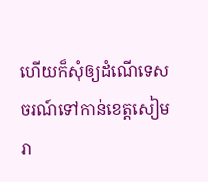ហើយក៏សុំឲ្យដំណើទេសចរណ៍ទៅកាន់ខេត្តសៀមរា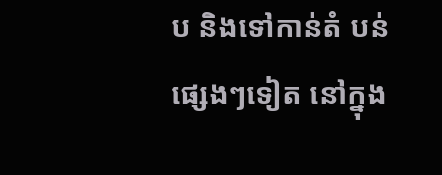ប និងទៅកាន់តំ បន់ផ្សេងៗទៀត នៅក្នុង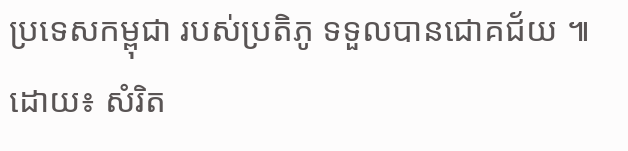ប្រទេសកម្ពុជា របស់ប្រតិភូ ទទួលបានជោគជ័យ ៕ ដោយ៖ សំរិត